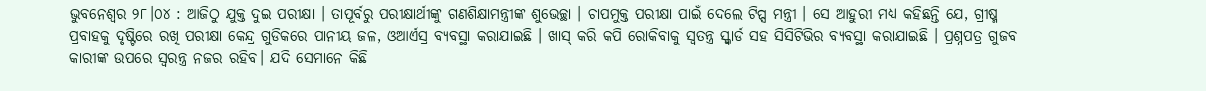ଭୁବନେଶ୍ୱର ୨୮।୦୪ : ଆଜିଠୁ ଯୁକ୍ତ ଦୁଇ ପରୀକ୍ଷା । ତାପୂର୍ବରୁ ପରୀକ୍ଷାର୍ଥୀଙ୍କୁ ଗଣଶିକ୍ଷାମନ୍ତ୍ରୀଙ୍କ ଶୁଭେଚ୍ଛା । ଚାପମୁକ୍ତ ପରୀକ୍ଷା ପାଇଁ ଦେଲେ ଟିପ୍ସ ମନ୍ତ୍ରୀ । ସେ ଆହୁରୀ ମଧ୍ୟ କହିଛନ୍ତି ଯେ, ଗ୍ରୀଷ୍ମ ପ୍ରବାହକୁ ଦୃଷ୍ଟିରେ ରଖି ପରୀକ୍ଷା କେନ୍ଦ୍ର ଗୁଡିକରେ ପାନୀୟ ଜଳ, ଓଆର୍ଏସ୍ର ବ୍ୟବସ୍ଥା କରାଯାଇଛି । ଖାସ୍ କରି କପି ରୋକିବାକୁ ସ୍ୱତନ୍ତ୍ର ସ୍କ୍ୱାର୍ଡ ସହ ସିସିଟିଭିର ବ୍ୟବସ୍ଥା କରାଯାଇଛି । ପ୍ରଶ୍ନପତ୍ର ଗୁଜବ କାରୀଙ୍କ ଉପରେ ସ୍ୱରନ୍ତ୍ର ନଜର ରହିବ। ଯଦି ସେମାନେ କିଛି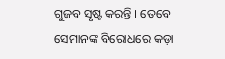ଗୁଜବ ସୃଷ୍ଟ କରନ୍ତି । ତେବେ ସେମାନଙ୍କ ବିରୋଧରେ କଡ଼ା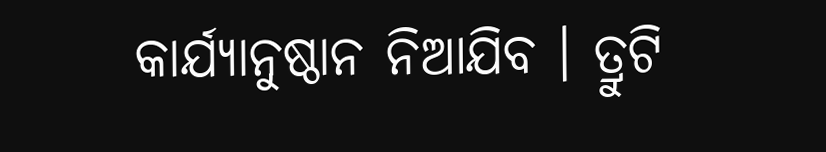କାର୍ଯ୍ୟାନୁଷ୍ଠାନ ନିଆଯିବ । ତ୍ରୁଟି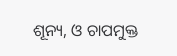ଶୂନ୍ୟ, ଓ ଚାପମୁକ୍ତ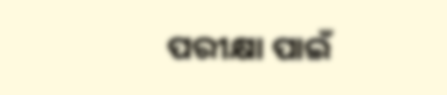ପରୀକ୍ଷା ପାଇଁ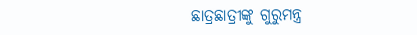ଛାତ୍ରଛାତ୍ରୀଙ୍କୁ ଗୁରୁମନ୍ତ୍ର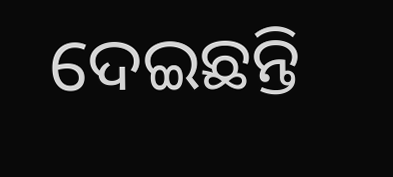ଦେଇଛନ୍ତି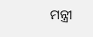ମନ୍ତ୍ରୀ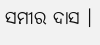ସମୀର ଦାସ ।